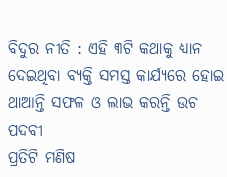ବିଦୁର ନୀତି : ଏହି ୩ଟି କଥାକୁ ଧ୍ୟାନ ଦେଇଥିବା ବ୍ୟକ୍ତି ସମସ୍ତ କାର୍ଯ୍ୟରେ ହୋଇ ଥାଆନ୍ତି ସଫଳ ଓ ଲାଭ କରନ୍ତି ଉଚ ପଦବୀ
ପ୍ରତିଟି ମଣିଷ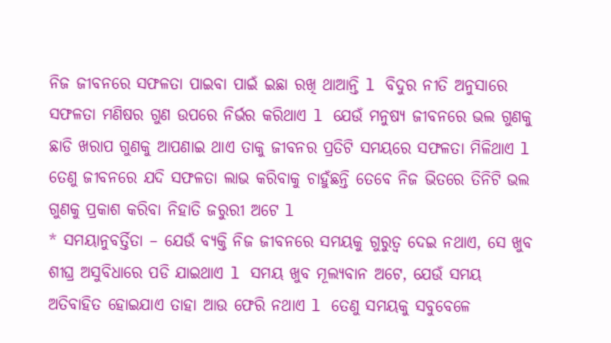ନିଜ ଜୀବନରେ ସଫଳତା ପାଇବା ପାଇଁ ଇଛା ରଖି ଥାଆନ୍ତି l ବିଦୁର ନୀତି ଅନୁସାରେ ସଫଳତା ମଣିଷର ଗୁଣ ଉପରେ ନିର୍ଭର କରିଥାଏ l ଯେଉଁ ମନୁଷ୍ୟ ଜୀବନରେ ଭଲ ଗୁଣକୁ ଛାଡି ଖରାପ ଗୁଣକୁ ଆପଣାଇ ଥାଏ ତାକୁ ଜୀବନର ପ୍ରତିଟି ସମୟରେ ସଫଳତା ମିଳିଥାଏ l ତେଣୁ ଜୀବନରେ ଯଦି ସଫଳତା ଲାଭ କରିବାକୁ ଚାହୁଁଛନ୍ତି ତେବେ ନିଜ ଭିତରେ ତିନିଟି ଭଲ ଗୁଣକୁ ପ୍ରକାଶ କରିବା ନିହାତି ଜରୁରୀ ଅଟେ l
* ସମୟାନୁବର୍ତ୍ତିତା – ଯେଉଁ ବ୍ୟକ୍ତି ନିଜ ଜୀବନରେ ସମୟକୁ ଗୁରୁତ୍ୱ ଦେଇ ନଥାଏ, ସେ ଖୁବ ଶୀଘ୍ର ଅସୁବିଧାରେ ପଡି ଯାଇଥାଏ l ସମୟ ଖୁବ ମୂଲ୍ୟବାନ ଅଟେ, ଯେଉଁ ସମୟ ଅତିବାହିତ ହୋଇଯାଏ ତାହା ଆଉ ଫେରି ନଥାଏ l ତେଣୁ ସମୟକୁ ସବୁବେଳେ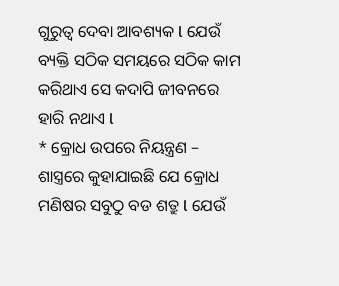ଗୁରୁତ୍ୱ ଦେବା ଆବଶ୍ୟକ l ଯେଉଁ ବ୍ୟକ୍ତି ସଠିକ ସମୟରେ ସଠିକ କାମ କରିଥାଏ ସେ କଦାପି ଜୀବନରେ ହାରି ନଥାଏ l
* କ୍ରୋଧ ଉପରେ ନିୟନ୍ତ୍ରଣ – ଶାସ୍ତ୍ରରେ କୁହାଯାଇଛି ଯେ କ୍ରୋଧ ମଣିଷର ସବୁଠୁ ବଡ ଶତ୍ରୁ l ଯେଉଁ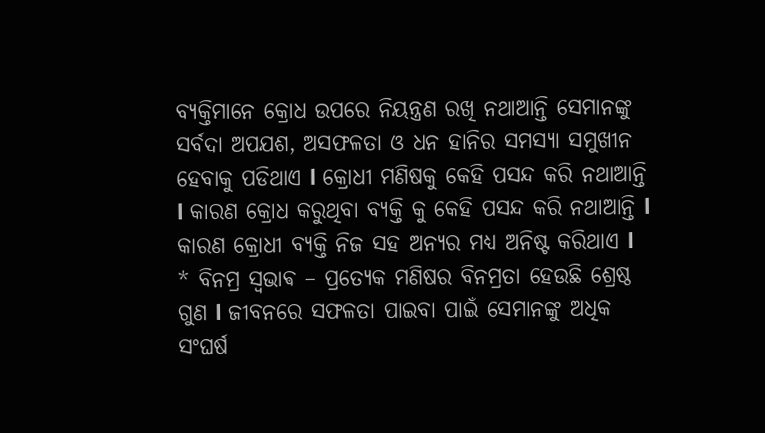ବ୍ୟକ୍ତିମାନେ କ୍ରୋଧ ଉପରେ ନିୟନ୍ତ୍ରଣ ରଖି ନଥାଆନ୍ତି ସେମାନଙ୍କୁ ସର୍ବଦା ଅପଯଶ, ଅସଫଳତା ଓ ଧନ ହାନିର ସମସ୍ୟା ସମୁଖୀନ ହେବାକୁ ପଡିଥାଏ l କ୍ରୋଧୀ ମଣିଷକୁ କେହି ପସନ୍ଦ କରି ନଥାଆନ୍ତି l କାରଣ କ୍ରୋଧ କରୁଥିବା ବ୍ୟକ୍ତି କୁ କେହି ପସନ୍ଦ କରି ନଥାଆନ୍ତି l କାରଣ କ୍ରୋଧୀ ବ୍ୟକ୍ତି ନିଜ ସହ ଅନ୍ୟର ମଧ୍ୟ ଅନିଷ୍ଟ କରିଥାଏ l
* ବିନମ୍ର ସ୍ଵଭାଵ – ପ୍ରତ୍ୟେକ ମଣିଷର ବିନମ୍ରତା ହେଉଛି ଶ୍ରେଷ୍ଠ ଗୁଣ l ଜୀବନରେ ସଫଳତା ପାଇବା ପାଇଁ ସେମାନଙ୍କୁ ଅଧିକ ସଂଘର୍ଷ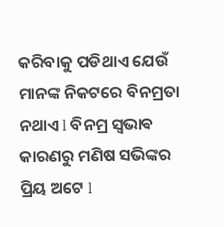କରିବାକୁ ପଡିଥାଏ ଯେଉଁ ମାନଙ୍କ ନିକଟରେ ବିନମ୍ରତା ନଥାଏ l ବିନମ୍ର ସ୍ଵଭାଵ କାରଣରୁ ମଣିଷ ସଭିଙ୍କର ପ୍ରିୟ ଅଟେ l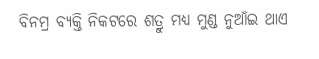ବିନମ୍ର ବ୍ୟକ୍ତି ନିକଟରେ ଶତ୍ରୁ ମଧ୍ୟ ମୁଣ୍ଡ ନୁଆଁଇ ଥାଏ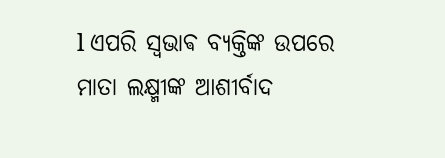l ଏପରି ସ୍ଵଭାଵ ବ୍ୟକ୍ତିଙ୍କ ଉପରେ ମାତା ଲକ୍ଷ୍ମୀଙ୍କ ଆଶୀର୍ବାଦ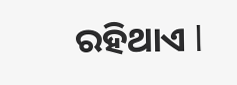ରହିଥାଏ l